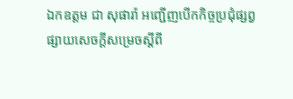ឯកឧត្តម ជា សុផារ៉ា អញ្ជើញបើកកិច្ចប្រជុំផ្សព្វផ្សាយសេចក្ដីសម្រេចស្ដីពី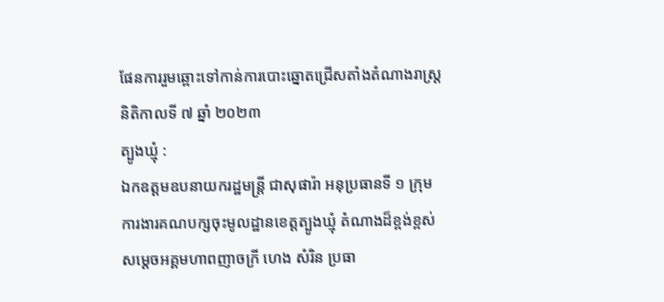ផែនការរួមឆ្ពោះទៅកាន់ការបោះឆ្នោតជ្រើសតាំងតំណាងរាស្ត្រនិតិកាលទី ៧ ឆ្នាំ ២០២៣
ត្បូងឃ្មុំ :
ឯកឧត្តមឧបនាយករដ្ឋមន្ត្រី ជាសុផារ៉ា អនុប្រធានទី ១ ក្រុមការងារគណបក្សចុះមូលដ្ឋានខេត្តត្បូងឃ្មុំ តំណាងដ៏ខ្ពង់ខ្ពស់ សម្ដេចអគ្គមហាពញាចក្រី ហេង សំរិន ប្រធា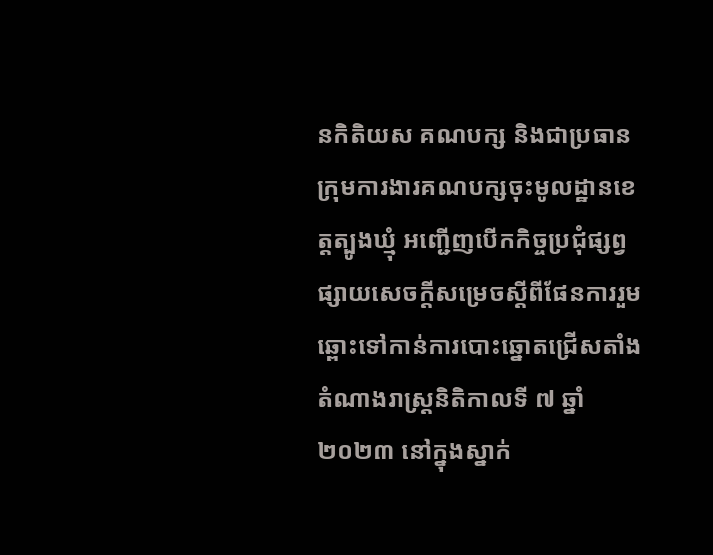នកិតិយស គណបក្ស និងជាប្រធានក្រុមការងារគណបក្សចុះមូលដ្ឋានខេត្តត្បូងឃ្មុំ អញ្ជើញបើកកិច្ចប្រជុំផ្សព្វផ្សាយសេចក្ដីសម្រេចស្ដីពីផែនការរួមឆ្ពោះទៅកាន់ការបោះឆ្នោតជ្រើសតាំងតំណាងរាស្ត្រនិតិកាលទី ៧ ឆ្នាំ ២០២៣ នៅក្នុងស្នាក់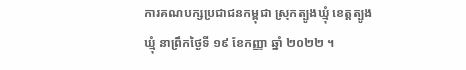ការគណបក្សប្រជាជនកម្ពុជា ស្រុកត្បូងឃ្មុំ ខេត្តត្បូងឃ្មុំ នាព្រឹកថ្ងៃទី ១៩ ខែកញ្ញា ឆ្នាំ ២០២២ ។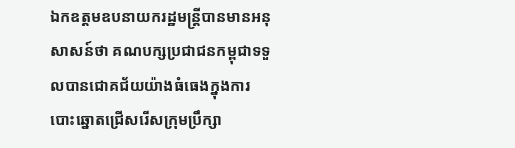ឯកឧត្តមឧបនាយករដ្ឋមន្ត្រីបានមានអនុសាសន៍ថា គណបក្សប្រជាជនកម្ពុជាទទួលបានជោគជ័យយ៉ាងធំធេងក្នុងការ បោះឆ្នោតជ្រើសរើសក្រុមប្រឹក្សា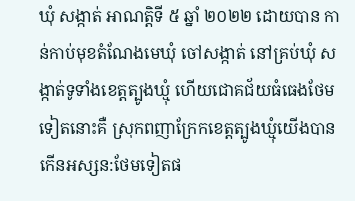ឃុំ សង្កាត់ អាណត្តិទី ៥ ឆ្នាំ ២០២២ ដោយបាន កាន់កាប់មុខតំណែងមេឃុំ ចៅសង្កាត់ នៅគ្រប់ឃុំ សង្កាត់ទូទាំងខេត្តត្បូងឃ្មុំ ហើយជោគជ័យធំធេងថែមទៀតនោះគឺ ស្រុកពញាក្រែកខេត្តត្បូងឃ្មុំយើងបានកើនអស្សន:ថែមទៀតផ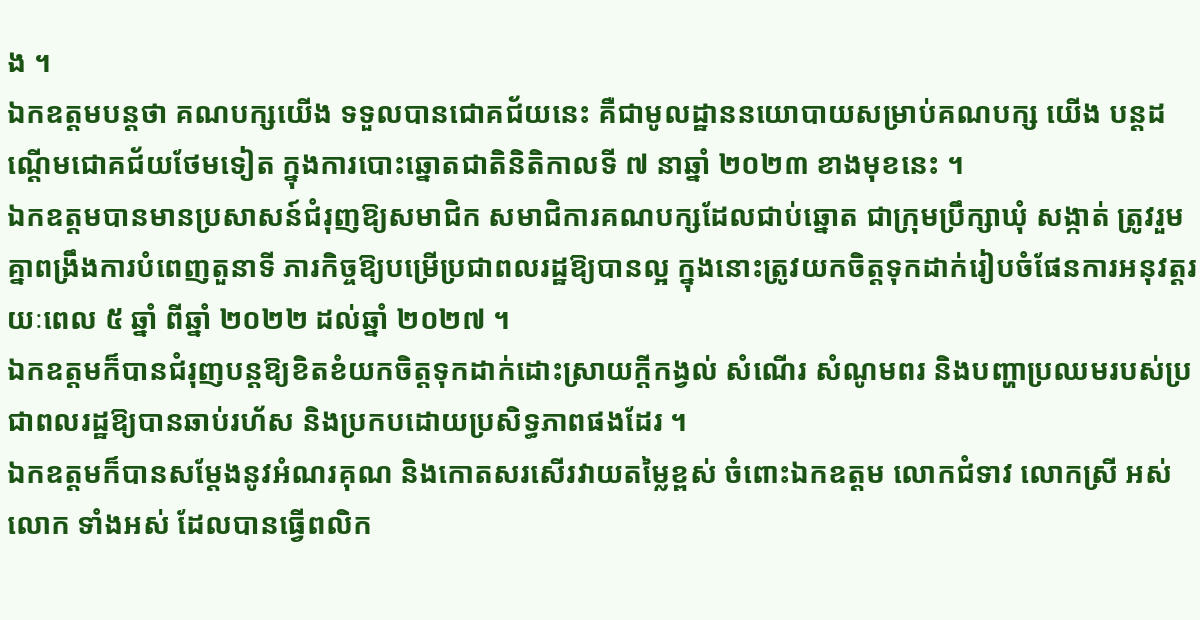ង ។
ឯកឧត្តមបន្តថា គណបក្សយើង ទទួលបានជោគជ័យនេះ គឺជាមូលដ្ឋាននយោបាយសម្រាប់គណបក្ស យើង បន្តដណ្តើមជោគជ័យថែមទៀត ក្នុងការបោះឆ្នោតជាតិនិតិកាលទី ៧ នាឆ្នាំ ២០២៣ ខាងមុខនេះ ។
ឯកឧត្តមបានមានប្រសាសន៍ជំរុញឱ្យសមាជិក សមាជិការគណបក្សដែលជាប់ឆ្នោត ជាក្រុមប្រឹក្សាឃុំ សង្កាត់ ត្រូវរួមគ្នាពង្រឹងការបំពេញតួនាទី ភារកិច្ចឱ្យបម្រើប្រជាពលរដ្ឋឱ្យបានល្អ ក្នុងនោះត្រូវយកចិត្តទុកដាក់រៀបចំផែនការអនុវត្តរយៈពេល ៥ ឆ្នាំ ពីឆ្នាំ ២០២២ ដល់ឆ្នាំ ២០២៧ ។
ឯកឧត្តមក៏បានជំរុញបន្តឱ្យខិតខំយកចិត្តទុកដាក់ដោះស្រាយក្ដីកង្វល់ សំណើរ សំណូមពរ និងបញ្ហាប្រឈមរបស់ប្រជាពលរដ្ឋឱ្យបានឆាប់រហ័ស និងប្រកបដោយប្រសិទ្ធភាពផងដែរ ។
ឯកឧត្តមក៏បានសម្តែងនូវអំណរគុណ និងកោតសរសើរវាយតម្លៃខ្ពស់ ចំពោះឯកឧត្តម លោកជំទាវ លោកស្រី អស់លោក ទាំងអស់ ដែលបានធ្វើពលិក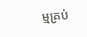ម្មគ្រប់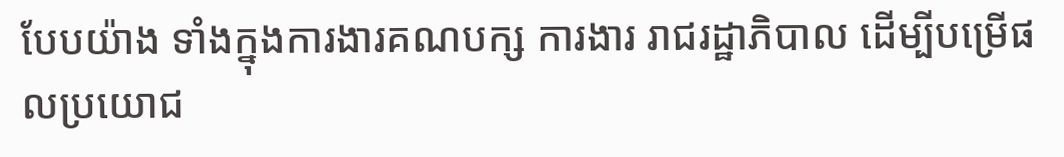បែបយ៉ាង ទាំងក្នុងការងារគណបក្ស ការងារ រាជរដ្ឋាភិបាល ដើម្បីបម្រើផលប្រយោជ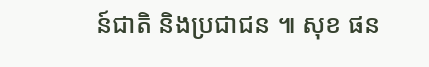ន៍ជាតិ និងប្រជាជន ៕ សុខ ផន